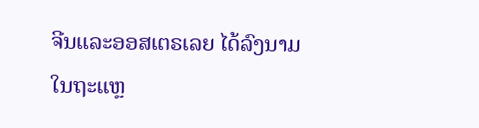ຈີນແລະອອສເຕຣເລຍ ໄດ້ລົງນາມໃນຖະແຫຼ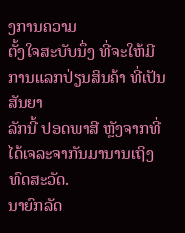ງການຄວາມ
ຕັ້ງໃຈສະບັບນຶ່ງ ທີ່ຈະໃຫ້ມີການແລກປ່ຽນສິນຄ້າ ທີ່ເປັນສັນຍາ
ລັກນີ້ ປອດພາສີ ຫຼັງຈາກທີ່ໄດ້ເຈລະຈາກັນມານານເຖິງທົດສະວັດ.
ນາຍົກລັດ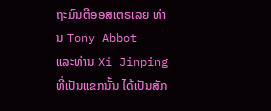ຖະມົນຕີອອສເຕຣເລຍ ທ່ານ Tony Abbot
ແລະທ່ານ Xi Jinping ທີ່ເປັນແຂກນັ້ນ ໄດ້ເປັນສັກ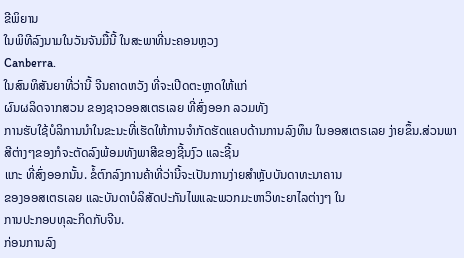ຂີພິຍານ
ໃນພິທີລົງນາມໃນວັນຈັນມື້ນີ້ ໃນສະພາທີ່ນະຄອນຫຼວງ
Canberra.
ໃນສົນທິສັນຍາທີ່ວ່ານີ້ ຈີນຄາດຫວັງ ທີ່ຈະເປີດຕະຫຼາດໃຫ້ແກ່
ຜົນຜລິດຈາກສວນ ຂອງຊາວອອສເຕຣເລຍ ທີ່ສົ່ງອອກ ລວມທັງ
ການຮັບໃຊ້ບໍລິການນຳໃນຂະນະທີ່ເຮັດໃຫ້ການຈຳກັດຮັດແຄບດ້ານການລົງທຶນ ໃນອອສເຕຣເລຍ ງ່າຍຂຶ້ນ.ສ່ວນພາສີຕ່າງໆຂອງກໍຈະຕັດລົງພ້ອມທັງພາສີຂອງຊີ້ນງົວ ແລະຊີ້ນ
ແກະ ທີ່ສົ່ງອອກນັ້ນ. ຂໍ້ຕົກລົງການຄ້າທີ່ວ່ານີ້ຈະເປັນການງ່າຍສຳຫຼັບບັນດາທະນາຄານ
ຂອງອອສເຕຣເລຍ ແລະບັນດາບໍລິສັດປະກັນໄພແລະພວກມະຫາວິທະຍາໄລຕ່າງໆ ໃນ
ການປະກອບທຸລະກິດກັບຈີນ.
ກ່ອນການລົງ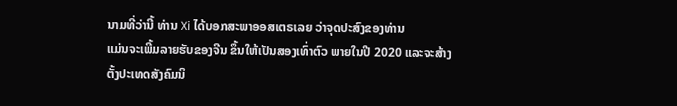ນາມທີ່ວ່ານີ້ ທ່ານ Xi ໄດ້ບອກສະພາອອສເຕຣເລຍ ວ່າຈຸດປະສົງຂອງທ່ານ
ແມ່ນຈະເພີ້ມລາຍຮັບຂອງຈີນ ຂຶ້ນໃຫ້ເປັນສອງເທົ່າຕົວ ພາຍໃນປີ 2020 ແລະຈະສ້າງ
ຕັ້ງປະເທດສັງຄົມນິ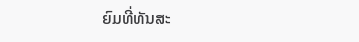ຍົມທີ່ທັນສະ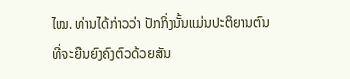ໄໝ. ທ່ານໄດ້ກ່າວວ່າ ປັກກິ່ງນັ້ນແມ່ນປະຕິຍານຕົນ
ທີ່ຈະຍືນຍົງຄົງຕົວດ້ວຍສັນ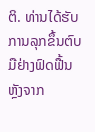ຕິ. ທ່ານໄດ້ຮັບການລຸກຂຶ້ນຕົບມືຢ່າງຟົດຟື້ນ ຫຼັງຈາກ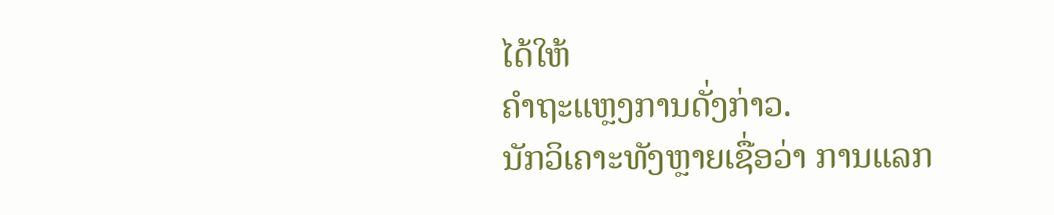ໄດ້ໃຫ້
ຄຳຖະແຫຼງການດັ່ງກ່າວ.
ນັກວິເຄາະທັງຫຼາຍເຊື່ອວ່າ ການແລກ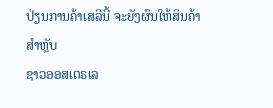ປ່ຽນການຄ້າເສລີນີ້ ຈະຍັງຜົນໃຫ້ສິນຄ້າສຳຫຼັບ
ຊາວອອສເຕຣເລ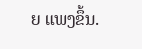ຍ ແພງຂຶ້ນ.